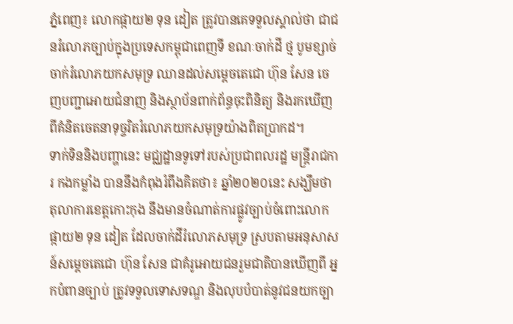ភ្នំពេញ៖ លោកផ្កាយ២ ទុន ដៀត ត្រូវបានគេទទួលស្គាល់ថា ជាជនរំលោភច្បាប់ក្នុងប្រទេសកម្ពុជាពេញទី ខណៈចាក់ដី ថ្ម បូមខ្សាច់ចាក់រំលោភយកសមុទ្រ ឈានដល់សម្តេចតេជោ ហ៊ុន សែន ចេញបញ្ជាអោយជំនាញ និងស្ថាប័នពាក់ព័ន្ធចុះពិនិត្យ និងរកឃើញពីគំនិតចេតនាទុច្ចរិតរំលោភយកសមុទ្រយ៉ាងពិតប្រាកដ។
ទាក់ទិននិងបញ្ហានេះ មជ្ឈដ្ឋានទូទៅរបស់ប្រជាពលរដ្ឋ មន្ត្រីរាជការ កងកម្លាំង បាននឹងកំពុងរំពឹងគិតថា៖ ឆ្នាំ២០២០នេះ សង្ឃឹមថា តុលាការខេត្តកោះកុង នឹងមានចំណាត់ការផ្លូវច្បាប់ចំពោះលោកផ្កាយ២ ទុន ដៀត ដែលចាក់ដីរំលោភសមុទ្រ ស្របតាមអនុសាសន៍សម្តេចតេជោ ហ៊ុន សែន ជាគំរូអោយជនរួមជាតិបានឃើញពី អ្នកបំពានច្បាប់ ត្រូវទទួលទោសទណ្ឌ និងលុបបំបាត់នូវជនយកច្បា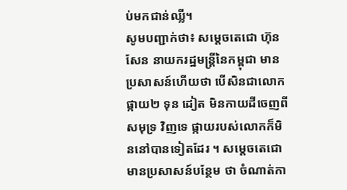ប់មកជាន់ឈ្លី។
សូមបញ្ជាក់ថា៖ សម្តេចតេជោ ហ៊ុន សែន នាយករដ្ឋមន្ត្រីនៃកម្ពុជា មានប្រសាសន៍ហើយថា បើសិនជាលោកផ្កាយ២ ទុន ដៀត មិនកាយដីចេញពីសមុទ្រ វិញទេ ផ្កាយរបស់លោកក៏មិននៅបានទៀតដែរ ។ សម្តេចតេជោ មានប្រសាសន៍បន្ថែម ថា ចំណាត់កា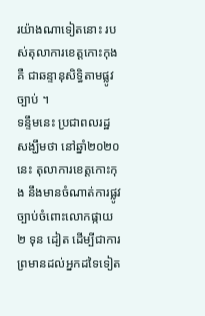រយ៉ាងណាទៀតនោះ របស់តុលាការខេត្តកោះកុង គឺ ជាឆន្ទានុសិទ្ធិតាមផ្លូវច្បាប់ ។
ទន្ទឹមនេះ ប្រជាពលរដ្ឋ សង្ឃឹមថា នៅឆ្នាំ២០២០ នេះ តុលាការខេត្តកោះកុង នឹងមានចំណាត់ការផ្លូវច្បាប់ចំពោះលោកផ្កាយ២ ទុន ដៀត ដើម្បីជាការព្រមានដល់អ្នកដទៃទៀត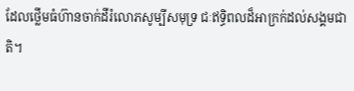ដែលថ្លើមធំហ៊ានចាក់ដីរំលោភសូម្បីសមុទ្រ ជៈឥទ្ធិពលដ៏អាក្រក់ដល់សង្គមជាតិ។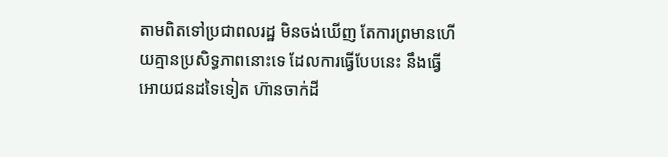តាមពិតទៅប្រជាពលរដ្ឋ មិនចង់ឃើញ តែការព្រមានហើយគ្មានប្រសិទ្ធភាពនោះទេ ដែលការធ្វើបែបនេះ នឹងធ្វើអោយជនដទៃទៀត ហ៊ានចាក់ដី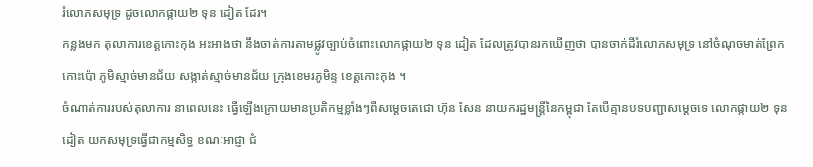រំលោភសមុទ្រ ដូចលោកផ្កាយ២ ទុន ដៀត ដែរ។
កន្លងមក តុលាការខេត្តកោះកុង អះអាងថា នឹងចាត់ការតាមផ្លូវច្បាប់ចំពោះលោកផ្កាយ២ ទុន ដៀត ដែលត្រូវបានរកឃើញថា បានចាក់ដីរំលោភសមុទ្រ នៅចំណុចមាត់ព្រែកកោះប៉ោ ភូមិស្មាច់មានជ័យ សង្កាត់ស្មាច់មានជ័យ ក្រុងខេមរភូមិន្ទ ខេត្តកោះកុង ។
ចំណាត់ការរបស់តុលាការ នាពេលនេះ ធ្វើឡើងក្រោយមានប្រតិកម្មខ្លាំងៗពីសម្តេចតេជោ ហ៊ុន សែន នាយករដ្ឋមន្ត្រីនៃកម្ពុជា តែបើគ្មានបទបញ្ជាសម្តេចទេ លោកផ្កាយ២ ទុន ដៀត យកសមុទ្រធ្វើជាកម្មសិទ្ធ ខណៈអាជ្ញា ជំ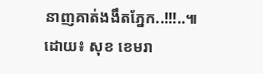នាញគាត់ងងឹតភ្នែក..!!!..៕
ដោយ៖ សុខ ខេមរា